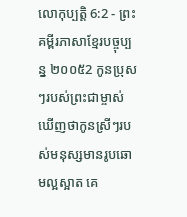លោកុប្បត្តិ 6:2 - ព្រះគម្ពីរភាសាខ្មែរបច្ចុប្បន្ន ២០០៥2 កូនប្រុសៗរបស់ព្រះជាម្ចាស់ ឃើញថាកូនស្រីៗរបស់មនុស្សមានរូបឆោមល្អស្អាត គេ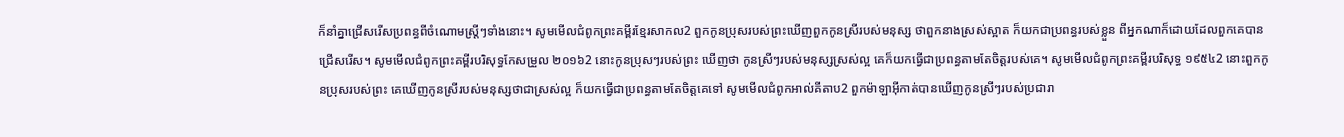ក៏នាំគ្នាជ្រើសរើសប្រពន្ធពីចំណោមស្ត្រីៗទាំងនោះ។ សូមមើលជំពូកព្រះគម្ពីរខ្មែរសាកល2 ពួកកូនប្រុសរបស់ព្រះឃើញពួកកូនស្រីរបស់មនុស្ស ថាពួកនាងស្រស់ស្អាត ក៏យកជាប្រពន្ធរបស់ខ្លួន ពីអ្នកណាក៏ដោយដែលពួកគេបានជ្រើសរើស។ សូមមើលជំពូកព្រះគម្ពីរបរិសុទ្ធកែសម្រួល ២០១៦2 នោះកូនប្រុសៗរបស់ព្រះ ឃើញថា កូនស្រីៗរបស់មនុស្សស្រស់ល្អ គេក៏យកធ្វើជាប្រពន្ធតាមតែចិត្តរបស់គេ។ សូមមើលជំពូកព្រះគម្ពីរបរិសុទ្ធ ១៩៥៤2 នោះពួកកូនប្រុសរបស់ព្រះ គេឃើញកូនស្រីរបស់មនុស្សថាជាស្រស់ល្អ ក៏យកធ្វើជាប្រពន្ធតាមតែចិត្តគេទៅ សូមមើលជំពូកអាល់គីតាប2 ពួកម៉ាឡាអ៊ីកាត់បានឃើញកូនស្រីៗរបស់ប្រជារា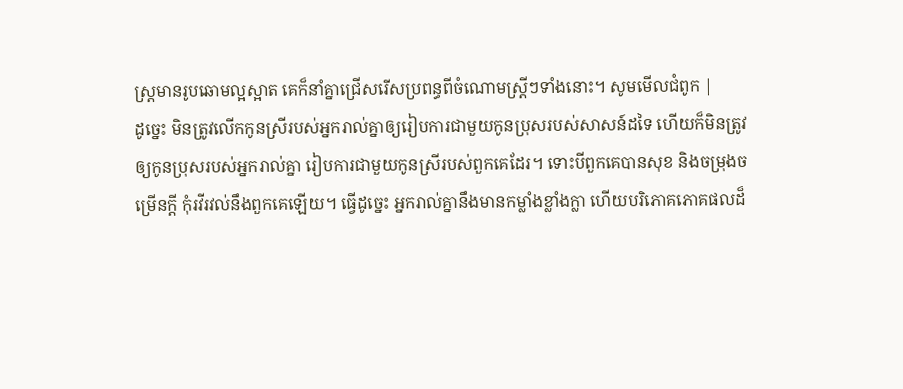ស្រ្តមានរូបឆោមល្អស្អាត គេក៏នាំគ្នាជ្រើសរើសប្រពន្ធពីចំណោមស្ត្រីៗទាំងនោះ។ សូមមើលជំពូក |
ដូច្នេះ មិនត្រូវលើកកូនស្រីរបស់អ្នករាល់គ្នាឲ្យរៀបការជាមួយកូនប្រុសរបស់សាសន៍ដទៃ ហើយក៏មិនត្រូវឲ្យកូនប្រុសរបស់អ្នករាល់គ្នា រៀបការជាមួយកូនស្រីរបស់ពួកគេដែរ។ ទោះបីពួកគេបានសុខ និងចម្រុងចម្រើនក្ដី កុំរវីរវល់នឹងពួកគេឡើយ។ ធ្វើដូច្នេះ អ្នករាល់គ្នានឹងមានកម្លាំងខ្លាំងក្លា ហើយបរិភោគភោគផលដ៏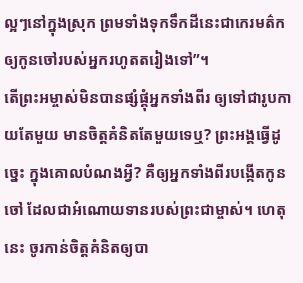ល្អៗនៅក្នុងស្រុក ព្រមទាំងទុកទឹកដីនេះជាកេរមត៌ក ឲ្យកូនចៅរបស់អ្នករហូតតរៀងទៅ”។
តើព្រះអម្ចាស់មិនបានផ្សំផ្គុំអ្នកទាំងពីរ ឲ្យទៅជារូបកាយតែមួយ មានចិត្តគំនិតតែមួយទេឬ? ព្រះអង្គធ្វើដូច្នេះ ក្នុងគោលបំណងអ្វី? គឺឲ្យអ្នកទាំងពីរបង្កើតកូនចៅ ដែលជាអំណោយទានរបស់ព្រះជាម្ចាស់។ ហេតុនេះ ចូរកាន់ចិត្តគំនិតឲ្យបា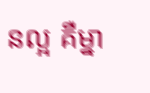នល្អ គឺម្នា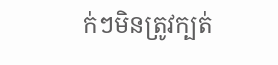ក់ៗមិនត្រូវក្បត់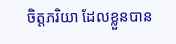ចិត្តភរិយា ដែលខ្លួនបាន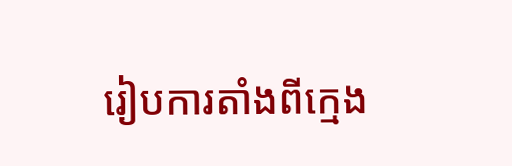រៀបការតាំងពីក្មេង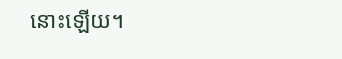នោះឡើយ។